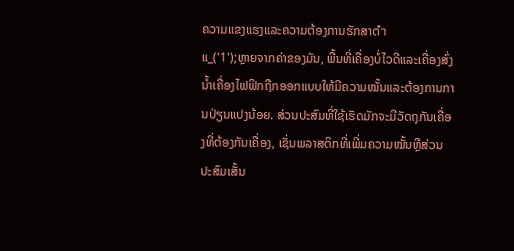ຄວາມແຂງແຮງແລະຄວາມຕ້ອງການຮັກສາຕ່ำ
ແ_('1');ຫຼາຍຈາກຄ່າຂອງມັນ, ພື້ນທີ່ເຄື່ອງບໍ່ໄວດີແລະເຄື່ອງສົ່ງນ້ຳເຄື່ອງໄຟຟິກຖືກອອກແບບໃຫ້ມີຄວາມໝັ້ນແລະຕ້ອງການການປ່ຽນແປງນ້ອຍ. ສ່ວນປະສົມທີ່ໃຊ້ເຮັດມັກຈະມີວັດຖຸກັນເຄື່ອງທີ່ຕ້ອງກັນເຄື່ອງ, ເຊັ່ນພລາສຕິກທີ່ເພີ່ມຄວາມໝັ້ນຫຼືສ່ວນປະສົມເສັ້ນ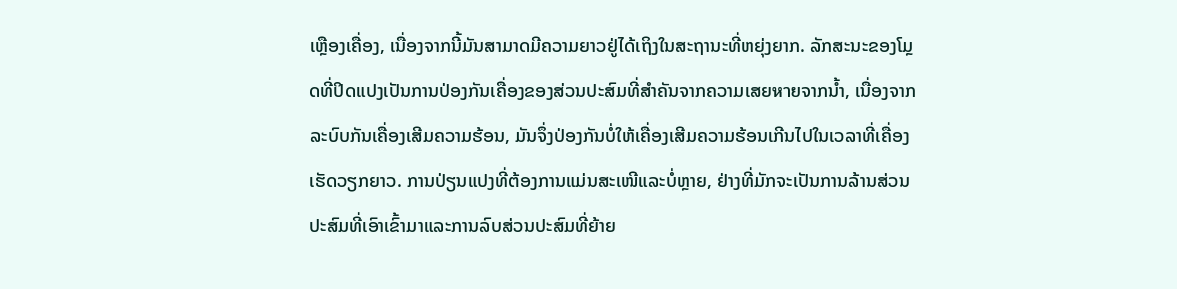ເຫຼືອງເຄື່ອງ, ເນື່ອງຈາກນີ້ມັນສາມາດມີຄວາມຍາວຢູ່ໄດ້ເຖິງໃນສະຖານະທີ່ຫຍຸ່ງຍາກ. ລັກສະນະຂອງໂມຼດທີ່ປິດແປງເປັນການປ່ອງກັນເຄື່ອງຂອງສ່ວນປະສົມທີ່ສຳຄັນຈາກຄວາມເສຍหายຈາກນ້ຳ, ເນື່ອງຈາກລະບົບກັນເຄື່ອງເສີມຄວາມຮ້ອນ, ມັນຈຶ່ງປ່ອງກັນບໍ່ໃຫ້ເຄື່ອງເສີມຄວາມຮ້ອນເກີນໄປໃນເວລາທີ່ເຄື່ອງເຮັດວຽກຍາວ. ການປ່ຽນແປງທີ່ຕ້ອງການແມ່ນສະເໜີແລະບໍ່ຫຼາຍ, ຢ່າງທີ່ມັກຈະເປັນການລ້ານສ່ວນປະສົມທີ່ເອົາເຂົ້າມາແລະການລົບສ່ວນປະສົມທີ່ຍ້າຍ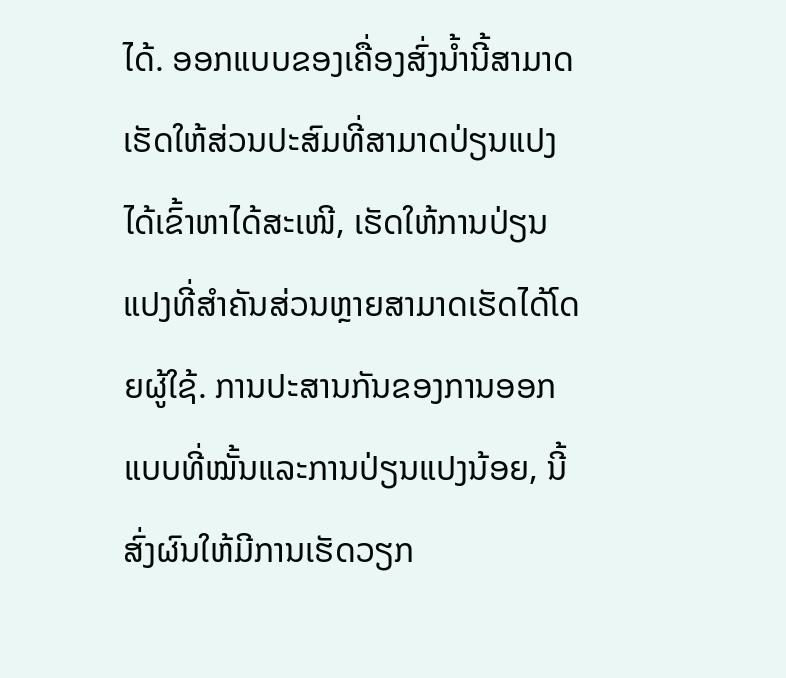ໄດ້. ອອກແບບຂອງເຄື່ອງສົ່ງນ້ຳນີ້ສາມາດເຮັດໃຫ້ສ່ວນປະສົມທີ່ສາມາດປ່ຽນແປງໄດ້ເຂົ້າຫາໄດ້ສະເໜີ, ເຮັດໃຫ້ການປ່ຽນແປງທີ່ສຳຄັນສ່ວນຫຼາຍສາມາດເຮັດໄດ້ໂດຍຜູ້ໃຊ້. ການປະສານກັນຂອງການອອກແບບທີ່ໝັ້ນແລະການປ່ຽນແປງນ້ອຍ, ນີ້ສົ່ງຜົນໃຫ້ມີການເຮັດວຽກ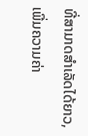ທີ່ສາມາດສຳເລັດໄດ້ຍາວ, ເພີ່ມຄວາມຄ່າ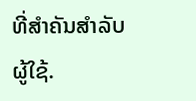ທີ່ສຳຄັນສຳລັບຜູ້ໃຊ້.